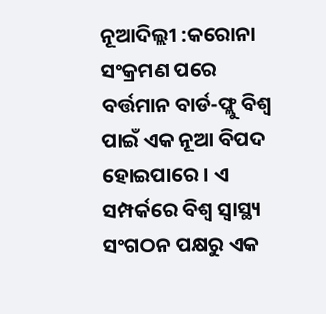ନୂଆଦିଲ୍ଲୀ :କରୋନା ସଂକ୍ରମଣ ପରେ ବର୍ତ୍ତମାନ ବାର୍ଡ-ଫ୍ଲୁ ବିଶ୍ୱ ପାଇଁ ଏକ ନୂଆ ବିପଦ ହୋଇପାରେ । ଏ ସମ୍ପର୍କରେ ବିଶ୍ୱ ସ୍ୱାସ୍ଥ୍ୟ ସଂଗଠନ ପକ୍ଷରୁ ଏକ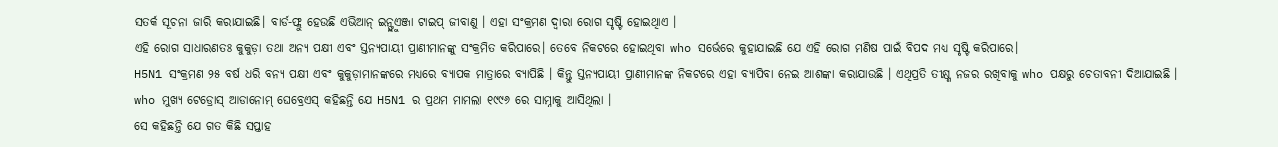ସତର୍କ ସୂଚନା ଜାରି କରାଯାଇଛି। ବାର୍ଡ-ଫ୍ଲୁ ହେଉଛି ଏଭିଆନ୍ ଇନ୍ଫ୍ଲୁଏଞ୍ଜା ଟାଇପ୍ ଜୀବାଣୁ । ଏହା ସଂକ୍ରମଣ ଦ୍ୱାରା ରୋଗ ସୃଷ୍ଟି ହୋଇଥିାଏ ।
ଏହି ରୋଗ ସାଧାରଣତଃ କୁକୁଡ଼ା ତଥା ଅନ୍ୟ ପକ୍ଷୀ ଏବଂ ସ୍ତନ୍ୟପାୟୀ ପ୍ରାଣୀମାନଙ୍କୁ ସଂକ୍ରମିତ କରିପାରେ। ତେବେ ନିକଟରେ ହୋଇଥିବା who ସର୍ଭେରେ କୁହାଯାଇଛି ଯେ ଏହି ରୋଗ ମଣିଷ ପାଇଁ ବିପଦ ମଧ୍ୟ ସୃଷ୍ଟି କରିପାରେ।
H5N1 ସଂକ୍ରମଣ ୨୫ ବର୍ଷ ଧରି ବନ୍ୟ ପକ୍ଷୀ ଏବଂ କୁକୁଡ଼ାମାନଙ୍କରେ ମଧ୍ୟରେ ବ୍ୟାପକ ମାତ୍ରାରେ ବ୍ୟାପିଛି । କିନ୍ତୁ ସ୍ତନ୍ୟପାୟୀ ପ୍ରାଣୀମାନଙ୍କ ନିକଟରେ ଏହା ବ୍ୟାପିବା ନେଇ ଆଶଙ୍କା କରାଯାଉଛି । ଏଥିପ୍ରତି ତୀକ୍ଷ୍ଣ ନଜର ରଖିବାକୁ who ପକ୍ଷରୁ ଚେତାବନୀ ଦିଆଯାଇଛି ।
who ମୁଖ୍ୟ ଟେଡ୍ରୋସ୍ ଆଡାନୋମ୍ ଘେବ୍ରେଏସ୍ କହିଛନ୍ତି ଯେ H5N1 ର ପ୍ରଥମ ମାମଲା ୧୯୯୬ ରେ ସାମ୍ନାକୁ ଆସିଥିଲା ।
ସେ କହିଛନ୍ତି ଯେ ଗତ କିଛି ସପ୍ତାହ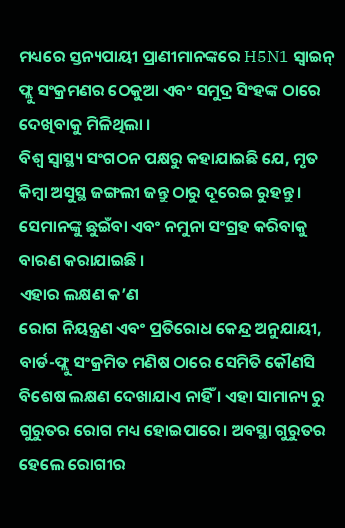ମଧ୍ୟରେ ସ୍ତନ୍ୟପାୟୀ ପ୍ରାଣୀମାନଙ୍କରେ H5N1 ସ୍ୱାଇନ୍ ଫ୍ଲୁ ସଂକ୍ରମଣର ଠେକୁଆ ଏବଂ ସମୁଦ୍ର ସିଂହଙ୍କ ଠାରେ ଦେଖିବାକୁ ମିଳିଥିଲା ।
ବିଶ୍ୱ ସ୍ୱାସ୍ଥ୍ୟ ସଂଗଠନ ପକ୍ଷରୁ କହାଯାଇଛି ଯେ, ମୃତ କିମ୍ବା ଅସୁସ୍ଥ ଜଙ୍ଗଲୀ ଜନ୍ତୁ ଠାରୁ ଦୂରେଇ ରୁହନ୍ତୁ । ସେମାନଙ୍କୁ ଛୁଇଁବା ଏବଂ ନମୁନା ସଂଗ୍ରହ କରିବାକୁ ବାରଣ କରାଯାଇଛି ।
ଏହାର ଲକ୍ଷଣ କ’ଣ
ରୋଗ ନିୟନ୍ତ୍ରଣ ଏବଂ ପ୍ରତିରୋଧ କେନ୍ଦ୍ର ଅନୁଯାୟୀ, ବାର୍ଡ-ଫ୍ଲୁ ସଂକ୍ରମିତ ମଣିଷ ଠାରେ ସେମିତି କୌଣସି ବିଶେଷ ଲକ୍ଷଣ ଦେଖାଯାଏ ନାହିଁ । ଏହା ସାମାନ୍ୟ ରୁ ଗୁରୁତର ରୋଗ ମଧ୍ୟ ହୋଇପାରେ। ଅବସ୍ଥା ଗୁରୁତର ହେଲେ ରୋଗୀର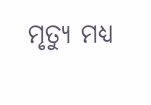ମୃତ୍ୟୁ ମଧ୍ୟ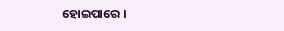ହୋଇପାରେ ।